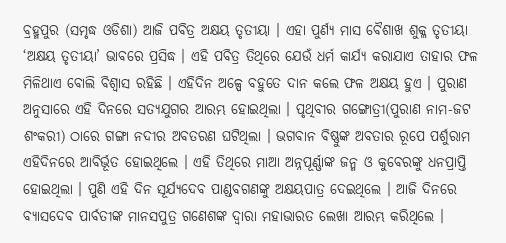ବ୍ରହ୍ମପୁର (ସମୃଦ୍ଧ ଓଡିଶା) ଆଜି ପବିତ୍ର ଅକ୍ଷୟ ତୃତୀୟା । ଏହା ପୁର୍ଣ୍ୟ ମାସ ବୈଶାଖ ଶୁକ୍ଳ ତୃତୀୟା ‘ଅକ୍ଷୟ ତୃତୀୟା’ ଭାବରେ ପ୍ରସିଦ୍ଧ । ଏହି ପବିତ୍ର ତିଥିରେ ଯେଉଁ ଧର୍ମ କାର୍ଯ୍ୟ କରାଯାଏ ତାହାର ଫଳ ମିଳିଥାଏ ବୋଲି ବିଶ୍ବାସ ରହିଛି । ଏହିଦିନ ଅଳ୍ପେ ବହୁତେ ଦାନ କଲେ ଫଳ ଅକ୍ଷୟ ହୁଏ । ପୁରାଣ ଅନୁସାରେ ଏହି ଦିନରେ ସତ୍ୟଯୁଗର ଆରମ୍ଭ ହୋଇଥିଲା । ପୃଥିବୀର ଗଙ୍ଗୋତ୍ରୀ(ପୁରାଣ ନାମ-ଜଟ ଶଂକରୀ) ଠାରେ ଗଙ୍ଗା ନଦୀର ଅବତରଣ ଘଟିଥିଲା । ଭଗବାନ ବିଷ୍ଣୁଙ୍କ ଅବତାର ରୂପେ ପର୍ଶୁରାମ ଏହିଦିନରେ ଆବିର୍ଭୂତ ହୋଇଥିଲେ । ଏହି ତିଥିରେ ମାଆ ଅନ୍ନପୂର୍ଣ୍ଣାଙ୍କ ଜନ୍ମ ଓ କୁବେରଙ୍କୁ ଧନପ୍ରାପ୍ତି ହୋଇଥିଲା । ପୁଣି ଏହି ଦିନ ସୂର୍ଯ୍ୟଦେବ ପାଣ୍ଡବଗଣଙ୍କୁ ଅକ୍ଷୟପାତ୍ର ଦେଇଥିଲେ । ଆଜି ଦିନରେ ବ୍ୟାସଦେବ ପାର୍ବତୀଙ୍କ ମାନସପୁତ୍ର ଗଣେଶଙ୍କ ଦ୍ୱାରା ମହାଭାରତ ଲେଖା ଆରମ୍ଭ କରିଥିଲେ ।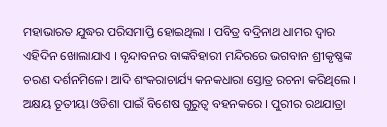ମହାଭାରତ ଯୁଦ୍ଧର ପରିସମାପ୍ତି ହୋଇଥିଲା । ପବିତ୍ର ବଦ୍ରିନାଥ ଧାମର ଦ୍ୱାର ଏହିଦିନ ଖୋଲାଯାଏ । ବୃନ୍ଦାବନର ବାଙ୍କବିହାରୀ ମନ୍ଦିରରେ ଭଗବାନ ଶ୍ରୀକୃଷ୍ଣଙ୍କ ଚରଣ ଦର୍ଶନମିଳେ। ଆଦି ଶଂକରାଚାର୍ଯ୍ୟ କନକଧାରା ସ୍ତୋତ୍ର ରଚନା କରିଥିଲେ । ଅକ୍ଷୟ ତୂତୀୟା ଓଡିଶା ପାଇଁ ବିଶେଷ ଗୁରୁତ୍ବ ବହନକରେ । ପୁରୀର ରଥଯାତ୍ରା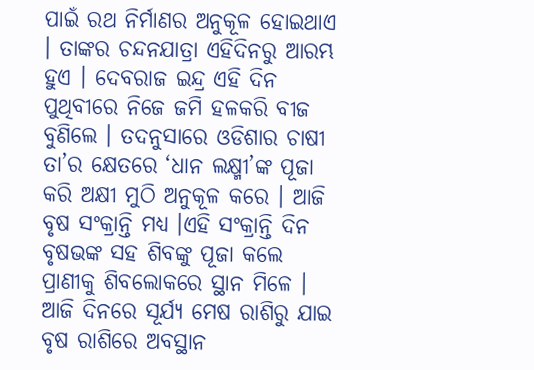ପାଇଁ ରଥ ନିର୍ମାଣର ଅନୁକୂଳ ହୋଇଥାଏ । ତାଙ୍କର ଚନ୍ଦନଯାତ୍ରା ଏହିଦିନରୁ ଆରମ୍ଭ ହୁଏ । ଦେବରାଜ ଇନ୍ଦ୍ର ଏହି ଦିନ ପୁଥିବୀରେ ନିଜେ ଜମି ହଳକରି ବୀଜ ବୁଣିଲେ । ତଦନୁସାରେ ଓଡିଶାର ଚାଷୀ ତା’ର କ୍ଷେତରେ ‘ଧାନ ଲକ୍ଷ୍ମୀ’ଙ୍କ ପୂଜା କରି ଅକ୍ଷୀ ମୁଠି ଅନୁକୂଳ କରେ । ଆଜି ବୃଷ ସଂକ୍ରାନ୍ତି ମଧ୍ୟ ।ଏହି ସଂକ୍ରାନ୍ତି ଦିନ ବୃଷଭଙ୍କ ସହ ଶିବଙ୍କୁ ପୂଜା କଲେ ପ୍ରାଣୀକୁ ଶିବଲୋକରେ ସ୍ଥାନ ମିଳେ । ଆଜି ଦିନରେ ସୂର୍ଯ୍ୟ ମେଷ ରାଶିରୁ ଯାଇ ବୃଷ ରାଶିରେ ଅବସ୍ଥାନ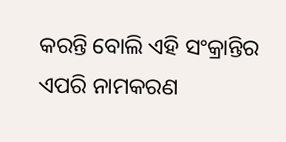କରନ୍ତି ବୋଲି ଏହି ସଂକ୍ରାନ୍ତିର ଏପରି ନାମକରଣ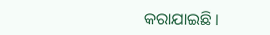କରାଯାଇଛି ।